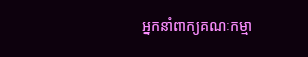អ្នកនាំពាក្យគណៈកម្មា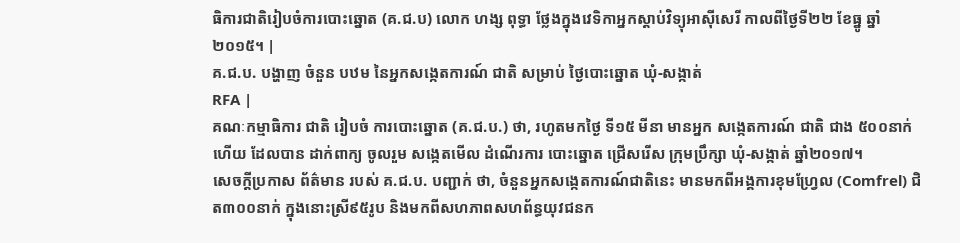ធិការជាតិរៀបចំការបោះឆ្នោត (គ.ជ.ប) លោក ហង្ស ពុទ្ធា ថ្លែងក្នុងវេទិកាអ្នកស្ដាប់វិទ្យុអាស៊ីសេរី កាលពីថ្ងៃទី២២ ខែធ្នូ ឆ្នាំ២០១៥។ |
គ.ជ.ប. បង្ហាញ ចំនួន បឋម នៃអ្នកសង្កេតការណ៍ ជាតិ សម្រាប់ ថ្ងៃបោះឆ្នោត ឃុំ-សង្កាត់
RFA |
គណៈកម្មាធិការ ជាតិ រៀបចំ ការបោះឆ្នោត (គ.ជ.ប.) ថា, រហូតមកថ្ងៃ ទី១៥ មីនា មានអ្នក សង្កេតការណ៍ ជាតិ ជាង ៥០០នាក់ ហើយ ដែលបាន ដាក់ពាក្យ ចូលរួម សង្កេតមើល ដំណើរការ បោះឆ្នោត ជ្រើសរើស ក្រុមប្រឹក្សា ឃុំ-សង្កាត់ ឆ្នាំ២០១៧។
សេចក្ដីប្រកាស ព័ត៌មាន របស់ គ.ជ.ប. បញ្ជាក់ ថា, ចំនួនអ្នកសង្កេតការណ៍ជាតិនេះ មានមកពីអង្គការខុមហ្វ្រែល (Comfrel) ជិត៣០០នាក់ ក្នុងនោះស្រី៩៥រូប និងមកពីសហភាពសហព័ន្ធយុវជនក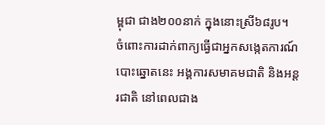ម្ពុជា ជាង២០០នាក់ ក្នុងនោះស្រី៦៨រូប។
ចំពោះការដាក់ពាក្យធ្វើជាអ្នកសង្កេតការណ៍បោះឆ្នោតនេះ អង្គការសមាគមជាតិ និងអន្តរជាតិ នៅពេលជាង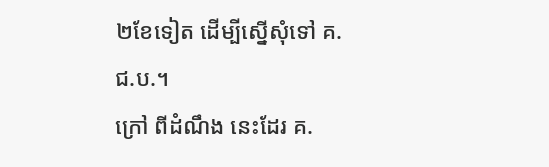២ខែទៀត ដើម្បីស្នើសុំទៅ គ.ជ.ប.។
ក្រៅ ពីដំណឹង នេះដែរ គ.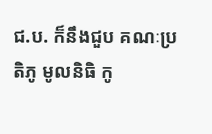ជ.ប. ក៏នឹងជួប គណៈប្រតិភូ មូលនិធិ កូ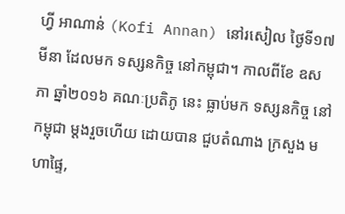ហ្វី អាណាន់ (Kofi Annan) នៅរសៀល ថ្ងៃទី១៧ មីនា ដែលមក ទស្សនកិច្ច នៅកម្ពុជា។ កាលពីខែ ឧសភា ឆ្នាំ២០១៦ គណៈប្រតិភូ នេះ ធ្លាប់មក ទស្សនកិច្ច នៅកម្ពុជា ម្ដងរួចហើយ ដោយបាន ជួបតំណាង ក្រសួង មហាផ្ទៃ,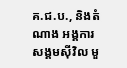គ.ជ.ប., និងតំណាង អង្គការ សង្គមស៊ីវិល មួ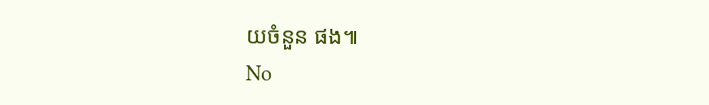យចំនួន ផង៕
No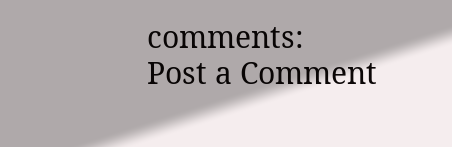comments:
Post a Comment